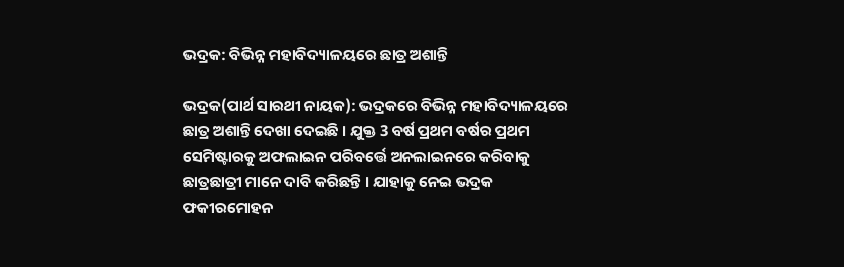ଭଦ୍ରକ: ବିଭିନ୍ନ ମହାବିଦ୍ୟାଳୟରେ ଛାତ୍ର ଅଶାନ୍ତି

ଭଦ୍ରକ(ପାର୍ଥ ସାରଥୀ ନାୟକ): ଭଦ୍ରକରେ ବିଭିନ୍ନ ମହାବିଦ୍ୟାଳୟରେ ଛାତ୍ର ଅଶାନ୍ତି ଦେଖା ଦେଇଛି । ଯୁକ୍ତ 3 ବର୍ଷ ପ୍ରଥମ ବର୍ଷର ପ୍ରଥମ ସେମିଷ୍ଟାରକୁ ଅଫଲାଇନ ପରିବର୍ତ୍ତେ ଅନଲାଇନରେ କରିବାକୁ ଛାତ୍ରଛାତ୍ରୀ ମାନେ ଦାବି କରିଛନ୍ତି । ଯାହାକୁ ନେଇ ଭଦ୍ରକ ଫକୀରମୋହନ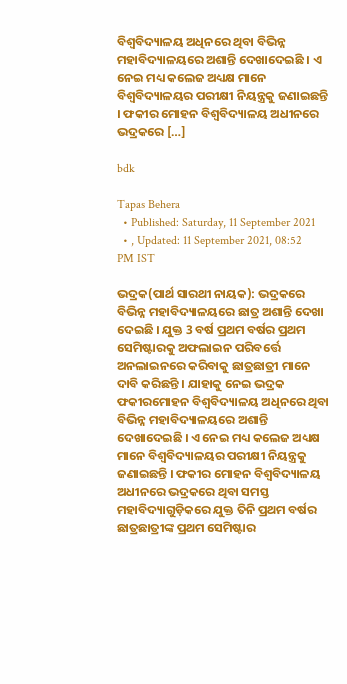ବିଶ୍ୱବିଦ୍ୟାଳୟ ଅଧିନରେ ଥିବା ବିଭିନ୍ନ ମହାବିଦ୍ୟାଳୟରେ ଅଶାନ୍ତି ଦେଖାଦେଇଛି । ଏ ନେଇ ମଧ୍ୟ କଲେଜ ଅଧ୍ୟକ୍ଷ ମାନେ ବିଶ୍ୱବିଦ୍ୟାଳୟର ପରୀକ୍ଷୀ ନିୟନ୍ତ୍ରକୁ ଜଣାଇଛନ୍ତି । ଫକୀର ମୋହନ ବିଶ୍ୱବିଦ୍ୟାଳୟ ଅଧୀନରେ ଭଦ୍ରକରେ […]

bdk

Tapas Behera
  • Published: Saturday, 11 September 2021
  • , Updated: 11 September 2021, 08:52 PM IST

ଭଦ୍ରକ(ପାର୍ଥ ସାରଥୀ ନାୟକ): ଭଦ୍ରକରେ ବିଭିନ୍ନ ମହାବିଦ୍ୟାଳୟରେ ଛାତ୍ର ଅଶାନ୍ତି ଦେଖା ଦେଇଛି । ଯୁକ୍ତ 3 ବର୍ଷ ପ୍ରଥମ ବର୍ଷର ପ୍ରଥମ ସେମିଷ୍ଟାରକୁ ଅଫଲାଇନ ପରିବର୍ତ୍ତେ ଅନଲାଇନରେ କରିବାକୁ ଛାତ୍ରଛାତ୍ରୀ ମାନେ ଦାବି କରିଛନ୍ତି । ଯାହାକୁ ନେଇ ଭଦ୍ରକ ଫକୀରମୋହନ ବିଶ୍ୱବିଦ୍ୟାଳୟ ଅଧିନରେ ଥିବା ବିଭିନ୍ନ ମହାବିଦ୍ୟାଳୟରେ ଅଶାନ୍ତି ଦେଖାଦେଇଛି । ଏ ନେଇ ମଧ୍ୟ କଲେଜ ଅଧ୍ୟକ୍ଷ ମାନେ ବିଶ୍ୱବିଦ୍ୟାଳୟର ପରୀକ୍ଷୀ ନିୟନ୍ତ୍ରକୁ ଜଣାଇଛନ୍ତି । ଫକୀର ମୋହନ ବିଶ୍ୱବିଦ୍ୟାଳୟ ଅଧୀନରେ ଭଦ୍ରକରେ ଥିବା ସମସ୍ତ ମହାବିଦ୍ୟାଗୁଡ଼ିକରେ ଯୁକ୍ତ ତିନି ପ୍ରଥମ ବର୍ଷର ଛାତ୍ରଛାତ୍ରୀଙ୍କ ପ୍ରଥମ ସେମିଷ୍ଟାର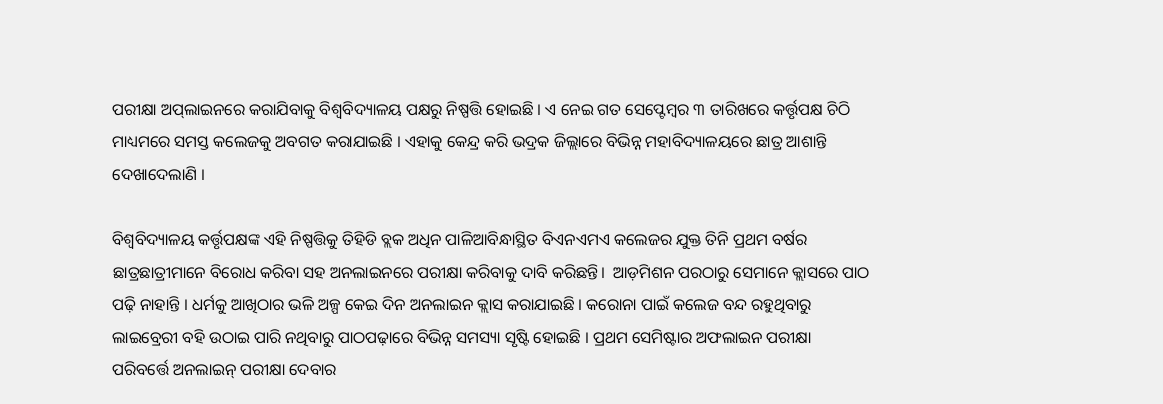ପରୀକ୍ଷା ଅପ୍‌ଲାଇନରେ କରାଯିବାକୁ ବିଶ୍ୱବିଦ୍ୟାଳୟ ପକ୍ଷରୁ ନିଷ୍ପତ୍ତି ହୋଇଛି । ଏ ନେଇ ଗତ ସେପ୍ଟେମ୍ବର ୩ ତାରିଖରେ କର୍ତ୍ତୃପକ୍ଷ ଚିଠି ମାଧ୍ୟମରେ ସମସ୍ତ କଲେଜକୁ ଅବଗତ କରାଯାଇଛି । ଏହାକୁ କେନ୍ଦ୍ର କରି ଭଦ୍ରକ ଜିଲ୍ଲାରେ ବିଭିନ୍ନ ମହାବିଦ୍ୟାଳୟରେ ଛାତ୍ର ଆଶାନ୍ତି ଦେଖାଦେଲାଣି ।

ବିଶ୍ୱବିଦ୍ୟାଳୟ କର୍ତ୍ତୃପକ୍ଷଙ୍କ ଏହି ନିଷ୍ପତ୍ତିକୁ ତିହିଡି ବ୍ଲକ ଅଧିନ ପାଳିଆବିନ୍ଧାସ୍ଥିତ ବିଏନଏମଏ କଲେଜର ଯୁକ୍ତ ତିନି ପ୍ରଥମ ବର୍ଷର ଛାତ୍ରଛାତ୍ରୀମାନେ ବିରୋଧ କରିବା ସହ ଅନଲାଇନରେ ପରୀକ୍ଷା କରିବାକୁ ଦାବି କରିଛନ୍ତି।  ଆଡ଼ମିଶନ ପରଠାରୁ ସେମାନେ କ୍ଲାସରେ ପାଠ ପଢ଼ି ନାହାନ୍ତି । ଧର୍ମକୁ ଆଖିଠାର ଭଳି ଅଳ୍ପ କେଇ ଦିନ ଅନଲାଇନ କ୍ଲାସ କରାଯାଇଛି । କରୋନା ପାଇଁ କଲେଜ ବନ୍ଦ ରହୁଥିବାରୁ ଲାଇବ୍ରେରୀ ବହି ଉଠାଇ ପାରି ନଥିବାରୁ ପାଠପଢ଼ାରେ ବିଭିନ୍ନ ସମସ୍ୟା ସୃଷ୍ଟି ହୋଇଛି । ପ୍ରଥମ ସେମିଷ୍ଟାର ଅଫଲାଇନ ପରୀକ୍ଷା ପରିବର୍ତ୍ତେ ଅନଲାଇନ୍ ପରୀକ୍ଷା ଦେବାର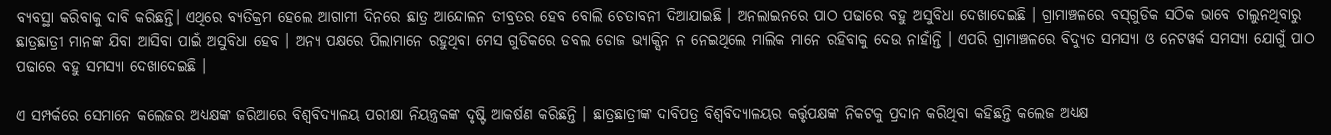ବ୍ୟବସ୍ଥା କରିବାକୁ ଦାବି କରିଛନ୍ତି। ଏଥିରେ ବ୍ୟତିକ୍ରମ ହେଲେ ଆଗାମୀ ଦିନରେ ଛାତ୍ର ଆନ୍ଦୋଳନ ତୀବ୍ରତର ହେବ ବୋଲି ଚେତାବନୀ ଦିଆଯାଇଛି । ଅନଲାଇନରେ ପାଠ ପଢାରେ ବହୁ ଅସୁବିଧା ଦେଖାଦେଇଛି । ଗ୍ରାମାଞ୍ଚଳରେ ବସ୍‌ଗୁଡିକ ସଠିକ ଭାବେ ଚାଲୁନଥିବାରୁ  ଛାତ୍ରଛାତ୍ରୀ ମାନଙ୍କ ଯିବା ଆସିବା ପାଇଁ ଅସୁବିଧା ହେବ । ଅନ୍ୟ ପକ୍ଷରେ ପିଲାମାନେ ରହୁଥିବା ମେସ ଗୁଡିକରେ ଡବଲ ଡୋଜ ଭ୍ୟାକ୍ସିନ ନ ନେଇଥିଲେ ମାଲିକ ମାନେ ରହିବାକୁ ଦେଉ ନାହାଁନ୍ତି । ଏପରି ଗ୍ରାମାଞ୍ଚଳରେ ବିଦ୍ୟୁତ ସମସ୍ୟା ଓ ନେଟୱର୍କ ସମସ୍ୟା ଯୋଗୁଁ ପାଠ ପଢାରେ ବହୁ ସମସ୍ୟା ଦେଖାଦେଇଛି ।

ଏ ସମ୍ପର୍କରେ ସେମାନେ କଲେଜର ଅଧ୍ୟକ୍ଷଙ୍କ ଜରିଆରେ ବିଶ୍ୱବିଦ୍ୟାଳୟ ପରୀକ୍ଷା ନିୟନ୍ତ୍ରକଙ୍କ ଦୃଷ୍ଟି ଆକର୍ଷଣ କରିଛନ୍ତି । ଛାତ୍ରଛାତ୍ରୀଙ୍କ ଦାବିପତ୍ର ବିଶ୍ୱବିଦ୍ୟାଳୟର କର୍ତ୍ତୃପକ୍ଷଙ୍କ ନିକଟକୁ ପ୍ରଦାନ କରିଥିବା କହିଛନ୍ତି କଲେଜ ଅଧ୍ୟକ୍ଷ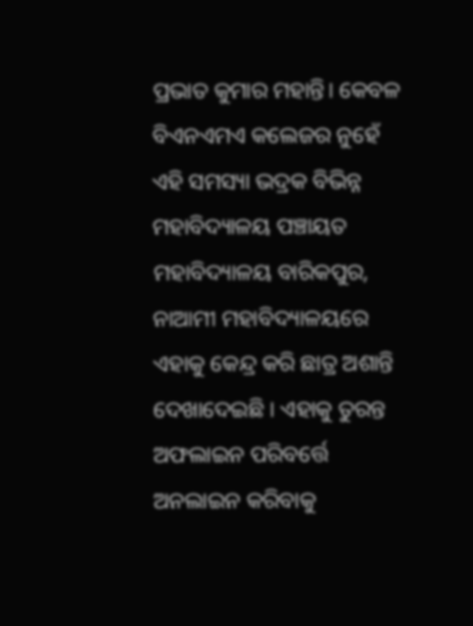ପ୍ରଭାତ କୁମାର ମହାନ୍ତି। କେବଳ ବିଏନଏମଏ କଲେଜର ନୁହେଁ ଏହି ସମସ୍ୟା ଭଦ୍ରକ ବିଭିନ୍ନ ମହାବିଦ୍ୟାଳୟ ପଞ୍ଚାୟତ ମହାବିଦ୍ୟାଳୟ ବାରିକପୁର, ନାଆମୀ ମହାବିଦ୍ୟାଳୟରେ  ଏହାକୁ କେନ୍ଦ୍ର କରି ଛାତ୍ର ଅଶାନ୍ତି ଦେଖାଦେଇଛି । ଏହାକୁ ତୁରନ୍ତ ଅଫଲାଇନ ପରିବର୍ତ୍ତେ ଅନଲାଇନ କରିବାକୁ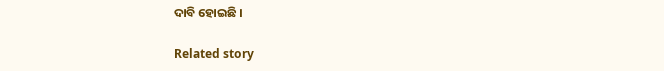ଦାବି ହୋଇଛି ।

Related story